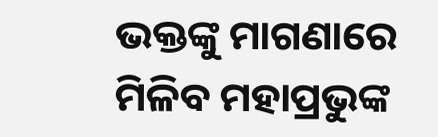ଭକ୍ତଙ୍କୁ ମାଗଣାରେ ମିଳିବ ମହାପ୍ରଭୁଙ୍କ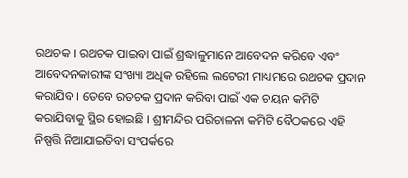ରଥଚକ । ରଥଚକ ପାଇବା ପାଇଁ ଶ୍ରଦ୍ଧାଳୁମାନେ ଆବେଦନ କରିବେ ଏବଂ ଆବେଦନକାରୀଙ୍କ ସଂଖ୍ୟା ଅଧିକ ରହିଲେ ଲଟେରୀ ମାଧ୍ୟମରେ ରଥଚକ ପ୍ରଦାନ କରାଯିବ । ତେବେ ରତଚକ ପ୍ରଦାନ କରିବା ପାଇଁ ଏକ ଚୟନ କମିଟି କରାଯିବାକୁ ସ୍ଥିର ହୋଇଛି । ଶ୍ରୀମନ୍ଦିର ପରିଚାଳନା କମିଟି ବୈଠକରେ ଏହି ନିଷ୍ପତ୍ତି ନିଆଯାଇତିବା ସଂପର୍କରେ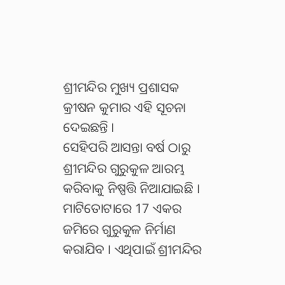ଶ୍ରୀମନ୍ଦିର ମୁଖ୍ୟ ପ୍ରଶାସକ କ୍ରୀଷନ କୁମାର ଏହି ସୂଚନା ଦେଇଛନ୍ତି ।
ସେହିପରି ଆସନ୍ତା ବର୍ଷ ଠାରୁ ଶ୍ରୀମନ୍ଦିର ଗୁରୁକୁଳ ଆରମ୍ଭ କରିବାକୁ ନିଷ୍ପତ୍ତି ନିଆଯାଇଛି । ମାଟିତୋଟାରେ 17 ଏକର ଜମିରେ ଗୁରୁକୁଳ ନିର୍ମାଣ କରାଯିବ । ଏଥିପାଇଁ ଶ୍ରୀମନ୍ଦିର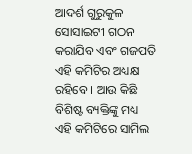ଆଦର୍ଶ ଗୁରୁକୁଳ ସୋସାଇଟୀ ଗଠନ କରାଯିବ ଏବଂ ଗଜପତି ଏହି କମିଟିର ଅଧ୍ୟକ୍ଷ ରହିବେ । ଆଉ କିଛି ବିଶିଷ୍ଟ ବ୍ୟକ୍ତିଙ୍କୁ ମଧ୍ୟ ଏହି କମିଟିରେ ସାମିଲ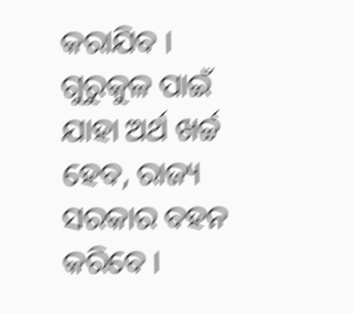କରାଯିବ । ଗୁରୁକୁଳ ପାଇଁ ଯାହା ଅର୍ଥ ଖର୍ଚ୍ଚ ହେବ, ରାଜ୍ୟ ସରକାର ବହନ କରିବେ ।